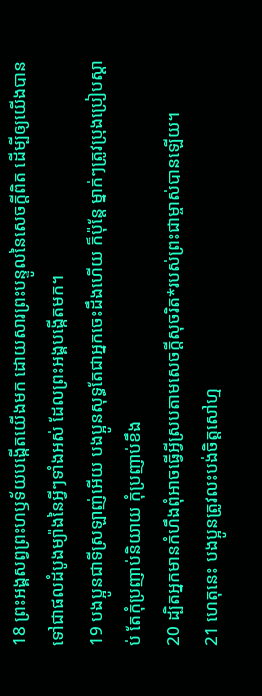18 ព្រះអង្គសព្វព្រះហឫទ័យបង្កើតយើងមក ដោយសារព្រះបន្ទូលនៃសេចក្ដីពិត ដើម្បីឲ្យយើងបានទៅជាផលដំបូងម្យ៉ាងនៃអ្វីៗទាំងអស់ ដែលព្រះអង្គបង្កើតមក។
19 បងប្អូនជាទីស្រឡាញ់អើយ បងប្អូនសុទ្ធតែជាអ្នកចេះដឹងហើយ ក៏ប៉ុន្តែ ម្នាក់ៗត្រូវប្រុងប្រៀបស្ដាប់ តែកុំប្រញាប់និយាយ កុំប្រញាប់ខឹង
20 ដ្បិតអ្នកមានកំហឹងពុំអាចធ្វើអ្វីស្របតាមសេចក្ដីសុចរិត*របស់ព្រះជាម្ចាស់បានឡើយ។
21 ហេតុនេះ បងប្អូនត្រូវលះបង់ចិត្តសៅហ្ម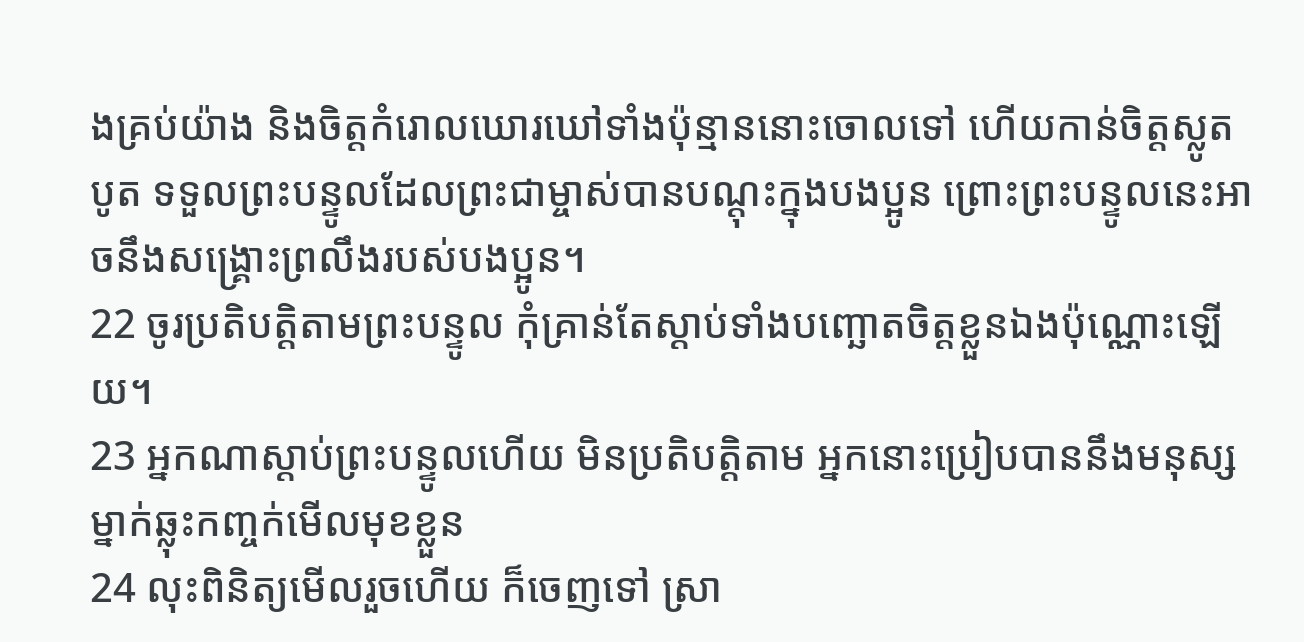ងគ្រប់យ៉ាង និងចិត្តកំរោលឃោរឃៅទាំងប៉ុន្មាននោះចោលទៅ ហើយកាន់ចិត្តស្លូតបូត ទទួលព្រះបន្ទូលដែលព្រះជាម្ចាស់បានបណ្ដុះក្នុងបងប្អូន ព្រោះព្រះបន្ទូលនេះអាចនឹងសង្គ្រោះព្រលឹងរបស់បងប្អូន។
22 ចូរប្រតិបត្តិតាមព្រះបន្ទូល កុំគ្រាន់តែស្ដាប់ទាំងបញ្ឆោតចិត្តខ្លួនឯងប៉ុណ្ណោះឡើយ។
23 អ្នកណាស្ដាប់ព្រះបន្ទូលហើយ មិនប្រតិបត្តិតាម អ្នកនោះប្រៀបបាននឹងមនុស្សម្នាក់ឆ្លុះកញ្ចក់មើលមុខខ្លួន
24 លុះពិនិត្យមើលរួចហើយ ក៏ចេញទៅ ស្រា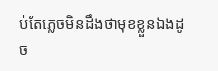ប់តែភ្លេចមិនដឹងថាមុខខ្លួនឯងដូច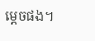ម្ដេចផង។